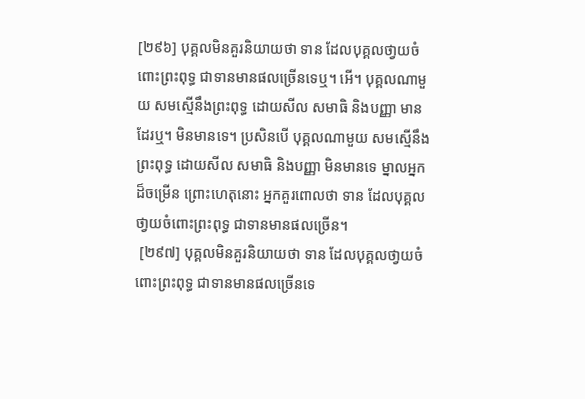[២៩៦] បុគ្គលមិនគួរនិយាយថា ទាន ដែលបុគ្គលថា្វយចំពោះព្រះពុទ្ធ ជាទានមានផលច្រើនទេឬ។ អើ។ បុគ្គលណាមួយ សមស្មើនឹងព្រះពុទ្ធ ដោយសីល សមាធិ និងបញ្ញា មានដែរឬ។ មិនមានទេ។ ប្រសិនបើ បុគ្គលណាមួយ សមស្មើនឹងព្រះពុទ្ធ ដោយសីល សមាធិ និងបញ្ញា មិនមានទេ ម្នាលអ្នកដ៏ចម្រើន ព្រោះហេតុនោះ អ្នកគួរពោលថា ទាន ដែលបុគ្គលថា្វយចំពោះព្រះពុទ្ធ ជាទានមានផលច្រើន។
 [២៩៧] បុគ្គលមិនគួរនិយាយថា ទាន ដែលបុគ្គលថា្វយចំពោះព្រះពុទ្ធ ជាទានមានផលច្រើនទេ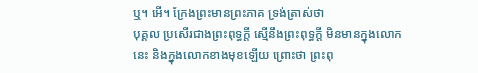ឬ។ អើ។ ក្រែងព្រះមានព្រះភាគ ទ្រង់ត្រាស់ថា
បុគ្គល ប្រសើរជាងព្រះពុទ្ធក្តី ស្មើនឹងព្រះពុទ្ធក្តី មិនមានក្នុងលោកនេះ និងក្នុងលោកខាងមុខឡើយ ព្រោះថា ព្រះពុ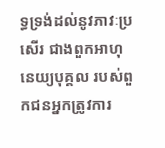ទ្ធទ្រង់ដល់នូវភាវៈប្រសើរ ជាងពួកអាហុនេយ្យបុគ្គល របស់ពួកជនអ្នកត្រូវការ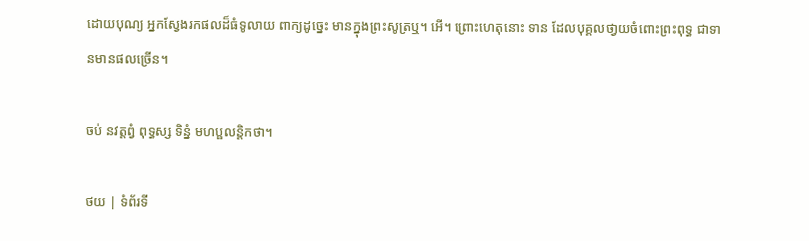ដោយបុណ្យ អ្នកស្វែងរកផលដ៏ធំទូលាយ ពាក្យដូច្នេះ មានក្នុងព្រះសូត្រឬ។ អើ។ ព្រោះហេតុនោះ ទាន ដែលបុគ្គលថា្វយចំពោះព្រះពុទ្ធ ជាទានមានផលច្រើន។

ចប់ នវត្តព្វំ ពុទ្ធស្ស ទិន្នំ មហប្ផលន្តិកថា។

ថយ | ទំព័រទី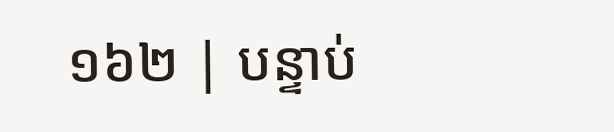១៦២ | បន្ទាប់